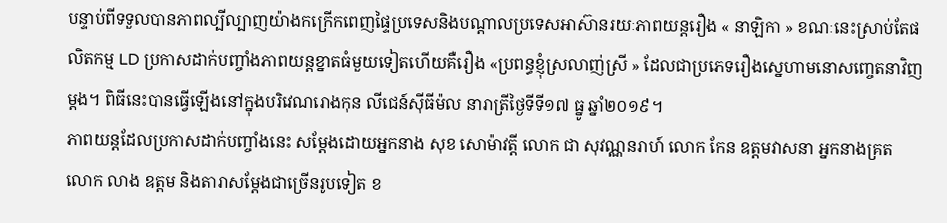បន្ទាប់ពីទទួលបានភាពល្បីល្បាញយ៉ាងកក្រើកពេញផ្ទៃប្រទេសនិងបណ្ដាលប្រទេសអាស៊ានរយៈភាពយន្ដរឿង « នាឡិកា » ខណៈនេះស្រាប់តែផលិតកម្ម LD ប្រកាសដាក់បញ្ចាំងភាពយន្ដខ្នាតធំមួយទៀតហើយគឺរឿង «ប្រពន្ធខ្ញុំស្រលាញ់ស្រី » ដែលជាប្រភេទរឿងស្នេហាមនោសញ្ចេតនាវិញម្ដង។ ពិធីនេះបានធ្វើឡើងនៅក្នុងបរិវេណរោងកុន លីជេន៍ស៊ីធីម៉ល នារាត្រីថ្ងៃទីទី១៧ ធ្នូ ឆ្នាំ២០១៩។
ភាពយន្តដែលប្រកាសដាក់បញ្ចាំងនេះ សម្ដែងដោយអ្នកនាង សុខ សោម៉ាវត្តី លោក ជា សុវណ្ណនរាហ៍ លោក កែន ឧត្តមវាសនា អ្នកនាងគ្រត លោក លាង ឧត្តម និងតារាសម្ដែងជាច្រើនរូបទៀត ខ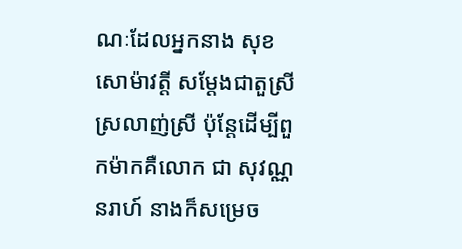ណៈដែលអ្នកនាង សុខ សោម៉ាវត្តី សម្ដែងជាតួស្រីស្រលាញ់ស្រី ប៉ុន្តែដើម្បីពួកម៉ាកគឺលោក ជា សុវណ្ណនរាហ៍ នាងក៏សម្រេច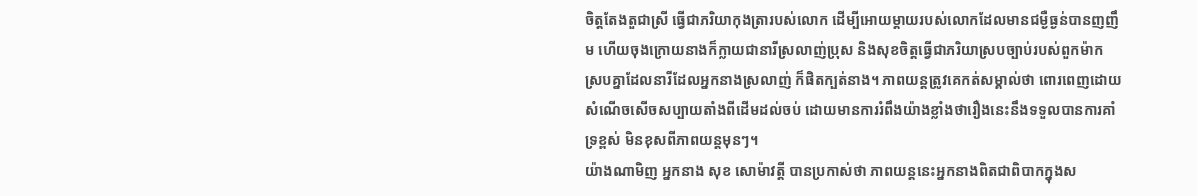ចិត្តតែងតួជាស្រី ធ្វើជាភរិយាកុងត្រារបស់លោក ដើម្បីអោយម្ដាយរបស់លោកដែលមានជម្ងឺធ្ងន់បានញញឹម ហើយចុងក្រោយនាងក៏ក្លាយជានារីស្រលាញ់ប្រុស និងសុខចិត្តធ្វើជាភរិយាស្របច្បាប់របស់ពួកម៉ាក ស្របគ្នាដែលនារីដែលអ្នកនាងស្រលាញ់ ក៏ផិតក្បត់នាង។ ភាពយន្តត្រូវគេកត់សម្គាល់ថា ពោរពេញដោយសំណើចសើចសប្បាយតាំងពីដើមដល់ចប់ ដោយមានការរំពឹងយ៉ាងខ្លាំងថារឿងនេះនឹងទទួលបានការគាំទ្រខ្ពស់ មិនខុសពីភាពយន្តមុនៗ។
យ៉ាងណាមិញ អ្នកនាង សុខ សោម៉ាវត្តី បានប្រកាស់ថា ភាពយន្ដនេះអ្នកនាងពិតជាពិបាកក្នុងស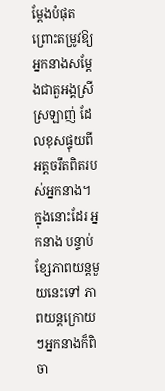ម្ដែងបំផុត ព្រោះតម្រូវឱ្យអ្នកនាងសម្ដែងជាតួអង្គស្រីស្រឡាញ់ ដែលខុសផ្ទុយពីអត្តចរឹតពិតរបស់អ្នកនាង។ ក្នុងនោះដែរ អ្នកនាង បន្ទាប់ខ្សែភាពយន្ដមួយនេះទៅ ភាពយន្ដក្រោយៗអ្នកនាងក៏ពិចា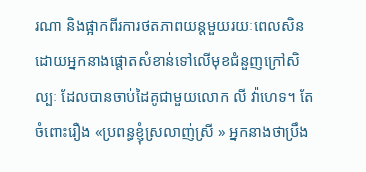រណា និងផ្អាកពីរការថតភាពយន្ដមួយរយៈពេលសិន ដោយអ្នកនាងផ្ដោតសំខាន់ទៅលើមុខជំនួញក្រៅសិល្បៈ ដែលបានចាប់ដៃគូជាមួយលោក លី វ៉ាហេទ។ តែចំពោះរឿង «ប្រពន្ធខ្ញុំស្រលាញ់ស្រី » អ្នកនាងថាប្រឹង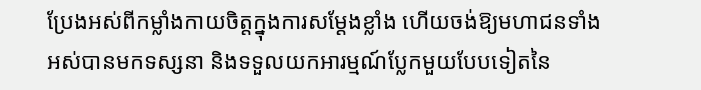ប្រែងអស់ពីកម្លាំងកាយចិត្តក្នុងការសម្ដែងខ្លាំង ហើយចង់ឱ្យមហាជនទាំងអស់បានមកទស្សនា និងទទួលយកអារម្មណ៍ប្លែកមួយបែបទៀតនៃ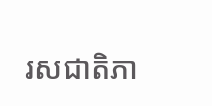រសជាតិភា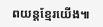ពយន្ដខ្មែរយើង៕